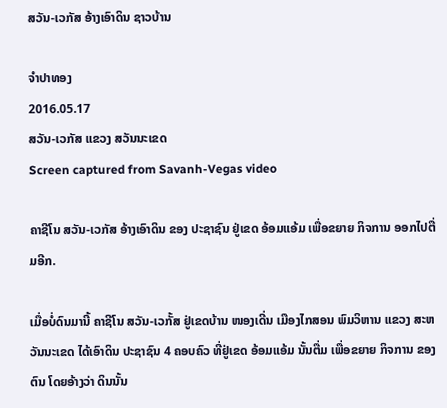ສວັນ-ເວກັສ ອ້າງເອົາດິນ ຊາວບ້ານ

ຈໍາປາທອງ
2016.05.17
ສວັນ-ເວກັສ ແຂວງ ສວັນນະເຂດ
Screen captured from Savanh-Vegas video

ຄາຊີໂນ ສວັນ-ເວກັສ ອ້າງເອົາດິນ ຂອງ ປະຊາຊົນ ຢູ່ເຂດ ອ້ອມແອ້ມ ເພື່ອຂຍາຍ ກິຈການ ອອກໄປຕື່ມອີກ.

ເມື່ອບໍ່ດົນມານີ້ ຄາຊີໂນ ສວັນ-ເວກັ້ສ ຢູ່ເຂດບ້ານ ໜອງເດີ່ນ ເມືອງໄກສອນ ພົມວິຫານ ແຂວງ ສະຫວັນນະເຂດ ໄດ້ເອົາດິນ ປະຊາຊົນ 4 ຄອບຄົວ ທີ່ຢູ່ເຂດ ອ້ອມແອ້ມ ນັ້ນຕື່ມ ເພື່ອຂຍາຍ ກິຈການ ຂອງຕົນ ໂດຍອ້າງວ່າ ດິນນັ້ນ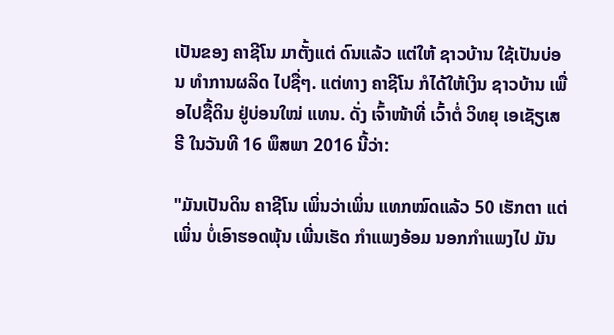ເປັນຂອງ ຄາຊີໂນ ມາຕັ້ງແຕ່ ດົນແລ້ວ ແຕ່ໃຫ້ ຊາວບ້ານ ໃຊ້ເປັນບ່ອນ ທໍາການຜລິດ ໄປຊື່ໆ. ແຕ່ທາງ ຄາຊີໂນ ກໍໄດ້ໃຫ້ເງິນ ຊາວບ້ານ ເພື່ອໄປຊື້ດິນ ຢູ່ບ່ອນໃໝ່ ແທນ. ດັ່ງ ເຈົ້າໜ້າທີ່ ເວົ້າຕໍ່ ວິທຍຸ ເອເຊັຽເສຣີ ໃນວັນທີ 16 ພຶສພາ 2016 ນີ້ວ່າ:

"ມັນເປັນດິນ ຄາຊີໂນ ເພິ່ນວ່າເພິ່ນ ແທກໝົດແລ້ວ 50 ເຮັກຕາ ແຕ່ເພິ່ນ ບໍ່ເອົາຮອດພຸ້ນ ເພີ່ນເຮັດ ກຳແພງອ້ອມ ນອກກຳແພງໄປ ມັນ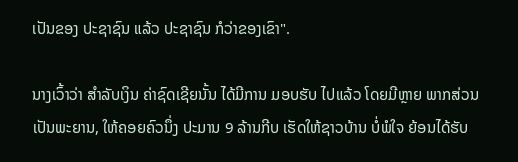ເປັນຂອງ ປະຊາຊົນ ແລ້ວ ປະຊາຊົນ ກໍວ່າຂອງເຂົາ".

ນາງເວົ້າວ່າ ສໍາລັບເງິນ ຄ່າຊົດເຊີຍນັ້ນ ໄດ້ມີການ ມອບຮັບ ໄປແລ້ວ ໂດຍມີຫຼາຍ ພາກສ່ວນ ເປັນພະຍານ, ໃຫ້ຄອຍຄົວນຶ່ງ ປະມານ 9 ລ້ານກີບ ເຮັດໃຫ້ຊາວບ້ານ ບໍ່ພໍໃຈ ຍ້ອນໄດ້ຮັບ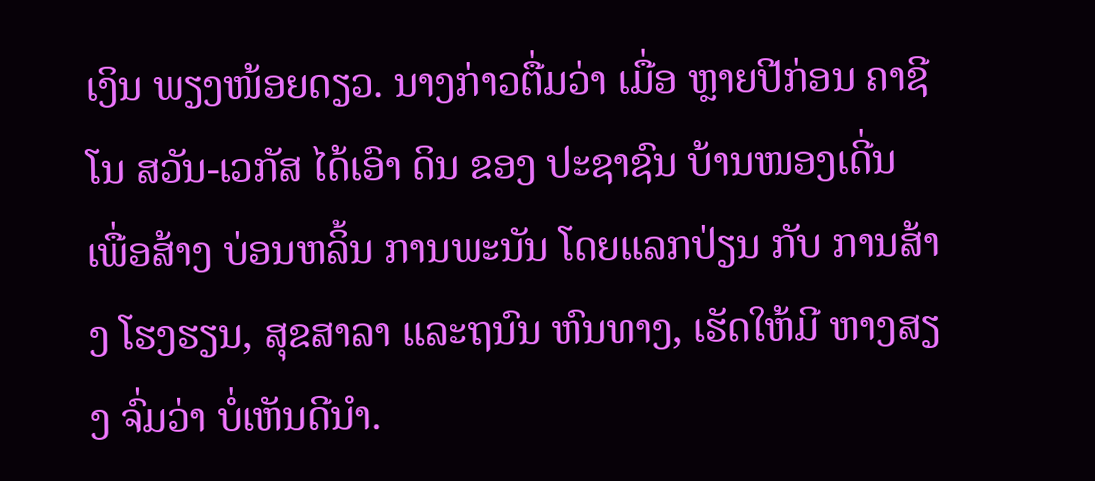ເງິນ ພຽງໜ້ອຍດຽວ. ນາງກ່າວຕື່ມວ່າ ເມື່ອ ຫຼາຍປີກ່ອນ ຄາຊີໂນ ສວັນ-ເວກັສ ໄດ້ເອົາ ດິນ ຂອງ ປະຊາຊົນ ບ້ານໜອງເດີ່ນ ເພື່ອສ້າງ ບ່ອນຫລິ້ນ ການພະນັນ ໂດຍແລກປ່ຽນ ກັບ ການສ້າງ ໂຮງຮຽນ, ສຸຂສາລາ ແລະຖນົນ ຫົນທາງ, ເຮັດໃຫ້ມີ ຫາງສຽງ ຈົ່ມວ່າ ບໍ່ເຫັນດີນໍາ.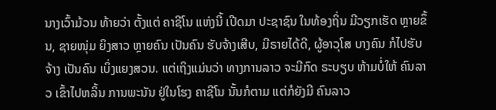ນາງເວົ້າມ້ວນ ທ້າຍວ່າ ຕັ້ງແຕ່ ຄາຊີໂນ ແຫ່ງນີ້ ເປີດມາ ປະຊາຊົນ ໃນທ້ອງຖິ່ນ ມີວຽກເຮັດ ຫຼາຍຂຶ້ນ, ຊາຍໜຸ່ມ ຍິງສາວ ຫຼາຍຄົນ ເປັນຄົນ ຮັບຈ້າງເສີບ, ມີຣາຍໄດ້ດີ, ຜູ້ອາວຸໂສ ບາງຄົນ ກໍໄປຮັບຈ້າງ ເປັນຄົນ ເບິ່ງແຍງສວນ. ແຕ່ເຖິງແມ່ນວ່າ ທາງການລາວ ຈະມີກົດ ຣະບຽບ ຫ້າມບໍ່ໃຫ້ ຄົນລາວ ເຂົ້າໄປຫລິ້ນ ການພະນັນ ຢູ່ໃນໂຮງ ຄາຊີໂນ ນັ້ນກໍຕາມ ແຕ່ກໍຍັງມີ ຄົນລາວ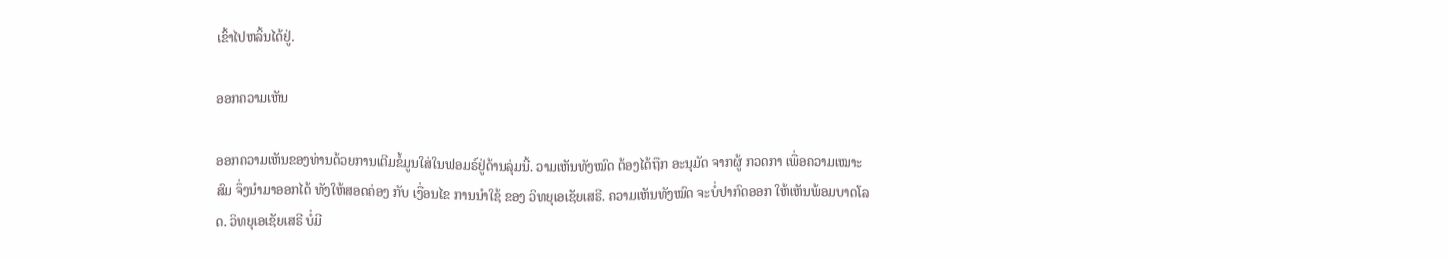ເຂົ້າໄປຫລິ້ນໄດ້ຢູ່.

ອອກຄວາມເຫັນ

ອອກຄວາມເຫັນຂອງທ່ານດ້ວຍການເຕີມຂໍ້ມູນໃສ່ໃນຟອມຣ໌ຢູ່ດ້ານລຸ່ມນີ້. ວາມເຫັນທັງໝົດ ຕ້ອງໄດ້ຖືກ ອະນຸມັດ ຈາກຜູ້ ກວດກາ ເພື່ອຄວາມເໝາະສົມ ຈຶ່ງນໍາມາອອກໄດ້ ທັງໃຫ້ສອດຄ່ອງ ກັບ ເງື່ອນໄຂ ການນຳໃຊ້ ຂອງ ວິທຍຸເອເຊັຍເສຣີ. ຄວາມເຫັນທັງໝົດ ຈະບໍ່ປາກົດອອກ ໃຫ້ເຫັນພ້ອມບາດໂລດ. ວິທຍຸເອເຊັຍເສຣີ ບໍ່ມີ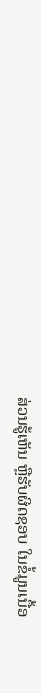ສ່ວນຮູ້ເຫັນ ຫຼືຮັບຜິດຊອບ ໃນຂໍ້ມູນເນື້ອ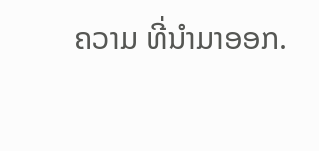ຄວາມ ທີ່ນໍາມາອອກ.